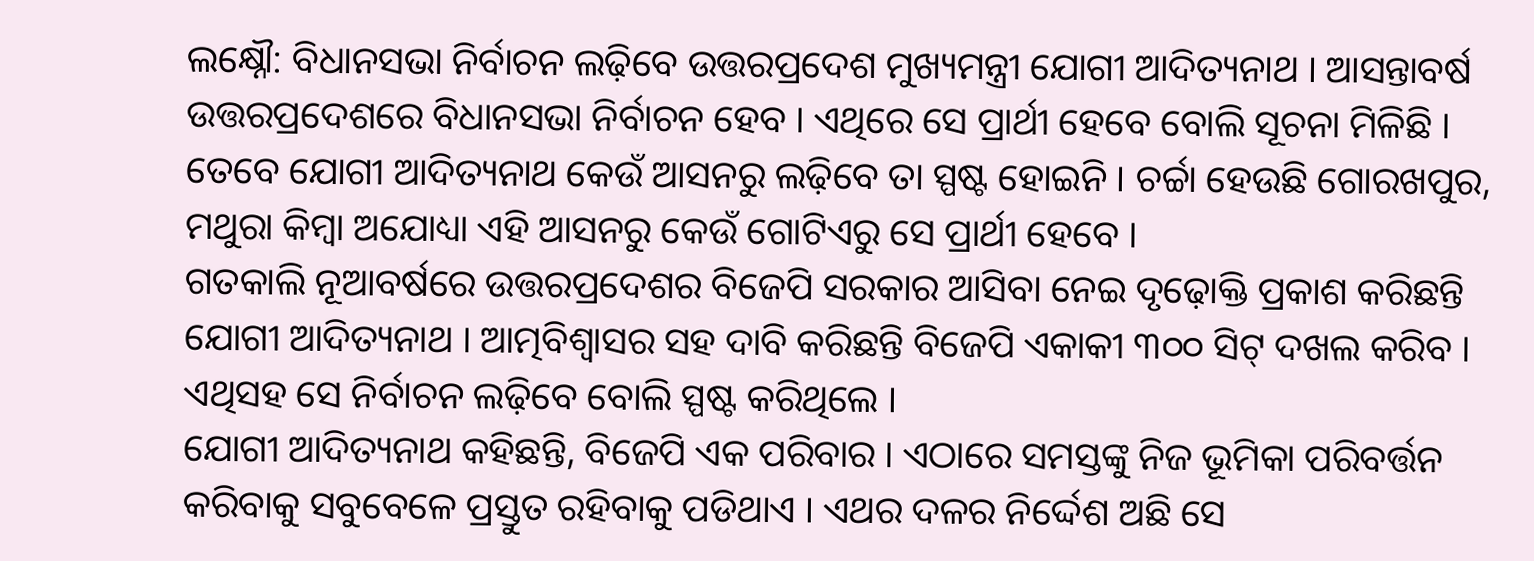ଲକ୍ଷ୍ନୌ: ବିଧାନସଭା ନିର୍ବାଚନ ଲଢ଼ିବେ ଉତ୍ତରପ୍ରଦେଶ ମୁଖ୍ୟମନ୍ତ୍ରୀ ଯୋଗୀ ଆଦିତ୍ୟନାଥ । ଆସନ୍ତାବର୍ଷ ଉତ୍ତରପ୍ରଦେଶରେ ବିଧାନସଭା ନିର୍ବାଚନ ହେବ । ଏଥିରେ ସେ ପ୍ରାର୍ଥୀ ହେବେ ବୋଲି ସୂଚନା ମିଳିଛି । ତେବେ ଯୋଗୀ ଆଦିତ୍ୟନାଥ କେଉଁ ଆସନରୁ ଲଢ଼ିବେ ତା ସ୍ପଷ୍ଟ ହୋଇନି । ଚର୍ଚ୍ଚା ହେଉଛି ଗୋରଖପୁର, ମଥୁରା କିମ୍ବା ଅଯୋଧ୍ୟା ଏହି ଆସନରୁ କେଉଁ ଗୋଟିଏରୁ ସେ ପ୍ରାର୍ଥୀ ହେବେ ।
ଗତକାଲି ନୂଆବର୍ଷରେ ଉତ୍ତରପ୍ରଦେଶର ବିଜେପି ସରକାର ଆସିବା ନେଇ ଦୃଢ଼ୋକ୍ତି ପ୍ରକାଶ କରିଛନ୍ତି ଯୋଗୀ ଆଦିତ୍ୟନାଥ । ଆତ୍ମବିଶ୍ୱାସର ସହ ଦାବି କରିଛନ୍ତି ବିଜେପି ଏକାକୀ ୩୦୦ ସିଟ୍ ଦଖଲ କରିବ । ଏଥିସହ ସେ ନିର୍ବାଚନ ଲଢ଼ିବେ ବୋଲି ସ୍ପଷ୍ଟ କରିଥିଲେ ।
ଯୋଗୀ ଆଦିତ୍ୟନାଥ କହିଛନ୍ତି, ବିଜେପି ଏକ ପରିବାର । ଏଠାରେ ସମସ୍ତଙ୍କୁ ନିଜ ଭୂମିକା ପରିବର୍ତ୍ତନ କରିବାକୁ ସବୁବେଳେ ପ୍ରସ୍ତୁତ ରହିବାକୁ ପଡିଥାଏ । ଏଥର ଦଳର ନିର୍ଦ୍ଦେଶ ଅଛି ସେ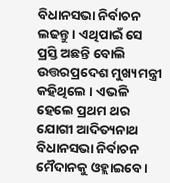ବିଧାନସଭା ନିର୍ବାଚନ ଲଢନ୍ତୁ । ଏଥିପାଇଁ ସେ ପ୍ରସ୍ତି ଅଛନ୍ତି ବୋଲି ଉତ୍ତରପ୍ରଦେଶ ମୁଖ୍ୟମନ୍ତ୍ରୀ କହିଥିଲେ । ଏଭଳି ହେଲେ ପ୍ରଥମ ଥର ଯୋଗୀ ଆଦିତ୍ୟନାଥ ବିଧାନସଭା ନିର୍ବାଚନ ମୈଦାନକୁ ଓହ୍ଲାଇବେ ।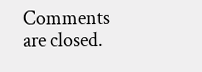Comments are closed.